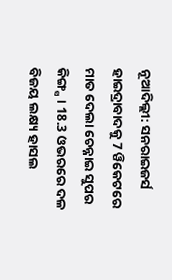ନୂଆଦିଲ୍ଲୀ: ସନରାଇଜର୍ସ ହାଇଦ୍ରାବାଦକୁ 7 ୱିକେଟରେ ମାତ ଦେଲା ଚେନ୍ନାଇ ସୁପର କିଙ୍ଗ୍ସ । 18.3 ଓଭରରେ ଦଳ ବିଜୟ ଲକ୍ଷ୍ୟ ହାସଲ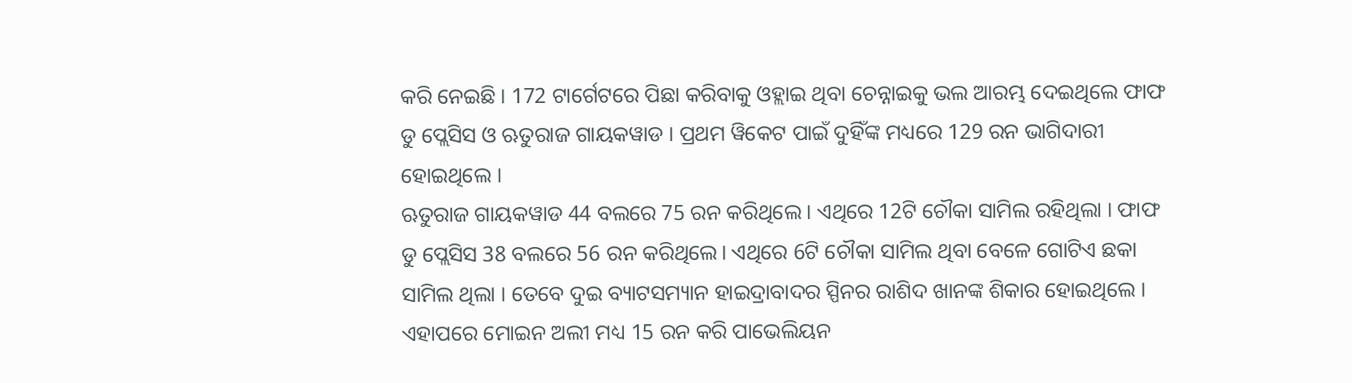କରି ନେଇଛି । 172 ଟାର୍ଗେଟରେ ପିଛା କରିବାକୁ ଓହ୍ଲାଇ ଥିବା ଚେନ୍ନାଇକୁ ଭଲ ଆରମ୍ଭ ଦେଇଥିଲେ ଫାଫ ଡୁ ପ୍ଲେସିସ ଓ ଋତୁରାଜ ଗାୟକୱାଡ । ପ୍ରଥମ ୱିକେଟ ପାଇଁ ଦୁହିଁଙ୍କ ମଧ୍ୟରେ 129 ରନ ଭାଗିଦାରୀ ହୋଇଥିଲେ ।
ଋତୁରାଜ ଗାୟକୱାଡ 44 ବଲରେ 75 ରନ କରିଥିଲେ । ଏଥିରେ 12ଟି ଚୌକା ସାମିଲ ରହିଥିଲା । ଫାଫ ଡୁ ପ୍ଲେସିସ 38 ବଲରେ 56 ରନ କରିଥିଲେ। ଏଥିରେ 6ଟି ଚୌକା ସାମିଲ ଥିବା ବେଳେ ଗୋଟିଏ ଛକା ସାମିଲ ଥିଲା । ତେବେ ଦୁଇ ବ୍ୟାଟସମ୍ୟାନ ହାଇଦ୍ରାବାଦର ସ୍ପିନର ରାଶିଦ ଖାନଙ୍କ ଶିକାର ହୋଇଥିଲେ । ଏହାପରେ ମୋଇନ ଅଲୀ ମଧ୍ୟ 15 ରନ କରି ପାଭେଲିୟନ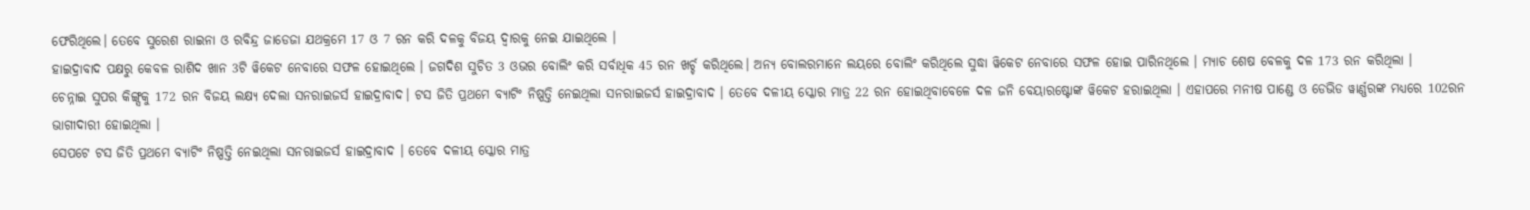ଫେରିଥିଲେ। ତେବେ ସୁରେଶ ରାଇନା ଓ ରବିନ୍ଦ୍ର ଜାଡେଜା ଯଥକ୍ରମେ 17 ଓ 7 ରନ କରି ଦଳକୁ ବିଜୟ ଦ୍ବାରକୁ ନେଇ ଯାଇଥିଲେ ।
ହାଇଦ୍ରାବାଦ ପକ୍ଷରୁ କେବଳ ରାଶିଦ ଖାନ 3ଟି ୱିକେଟ ନେବାରେ ସଫଳ ହୋଇଥିଲେ । ଜଗଦିଶ ସୁଚିତ 3 ଓଭର ବୋଲିଂ କରି ସର୍ବାଧିକ 45 ରନ ଖର୍ଚ୍ଚ କରିଥିଲେ। ଅନ୍ୟ ବୋଲରମାନେ ଲୟରେ ବୋଲିଂ କରିଥିଲେ ସୁଦ୍ଧା ୱିକେଟ ନେବାରେ ସଫଳ ହୋଇ ପାରିନଥିଲେ । ମ୍ୟାଚ ଶେଷ ବେଳକୁ ଦଳ 173 ରନ କରିଥିଲା ।
ଚେନ୍ନାଇ ସୁପର କିଙ୍ଗ୍ସକୁ 172 ରନ ବିଜୟ ଲକ୍ଷ୍ୟ ଦେଲା ସନରାଇଜର୍ସ ହାଇଦ୍ରାବାଦ। ଟସ ଜିତି ପ୍ରଥମେ ବ୍ୟାଟିଂ ନିଷ୍ପତ୍ତି ନେଇଥିଲା ସନରାଇଜର୍ସ ହାଇଦ୍ରାବାଦ । ତେବେ ଦଳୀୟ ସ୍କୋର ମାତ୍ର 22 ରନ ହୋଇଥିବାବେଳେ ଦଳ ଜନି ବେୟାରଷ୍ଟୋଙ୍କ ୱିକେଟ ହରାଇଥିଲା । ଏହାପରେ ମନୀଷ ପାଣ୍ଡେ ଓ ଡେଭିଡ ୱାର୍ଣ୍ଣରଙ୍କ ମଧ୍ୟରେ 102ରନ ଭାଗୀଦାରୀ ହୋଇଥିଲା ।
ସେପଟେ ଟସ ଜିତି ପ୍ରଥମେ ବ୍ୟାଟିଂ ନିଷ୍ପତ୍ତି ନେଇଥିଲା ସନରାଇଜର୍ସ ହାଇଦ୍ରାବାଦ । ତେବେ ଦଳୀୟ ସ୍କୋର ମାତ୍ର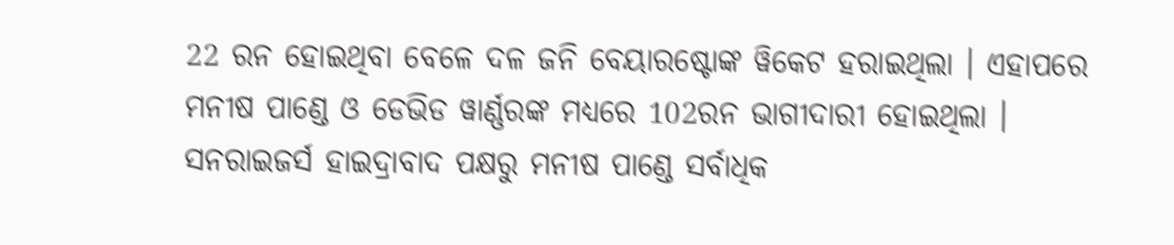22 ରନ ହୋଇଥିବା ବେଳେ ଦଳ ଜନି ବେୟାରଷ୍ଟୋଙ୍କ ୱିକେଟ ହରାଇଥିଲା । ଏହାପରେ ମନୀଷ ପାଣ୍ଡେ ଓ ଡେଭିଡ ୱାର୍ଣ୍ଣରଙ୍କ ମଧ୍ୟରେ 102ରନ ଭାଗୀଦାରୀ ହୋଇଥିଲା ।
ସନରାଇଜର୍ସ ହାଇଦ୍ରାବାଦ ପକ୍ଷରୁ ମନୀଷ ପାଣ୍ଡେ ସର୍ବାଧିକ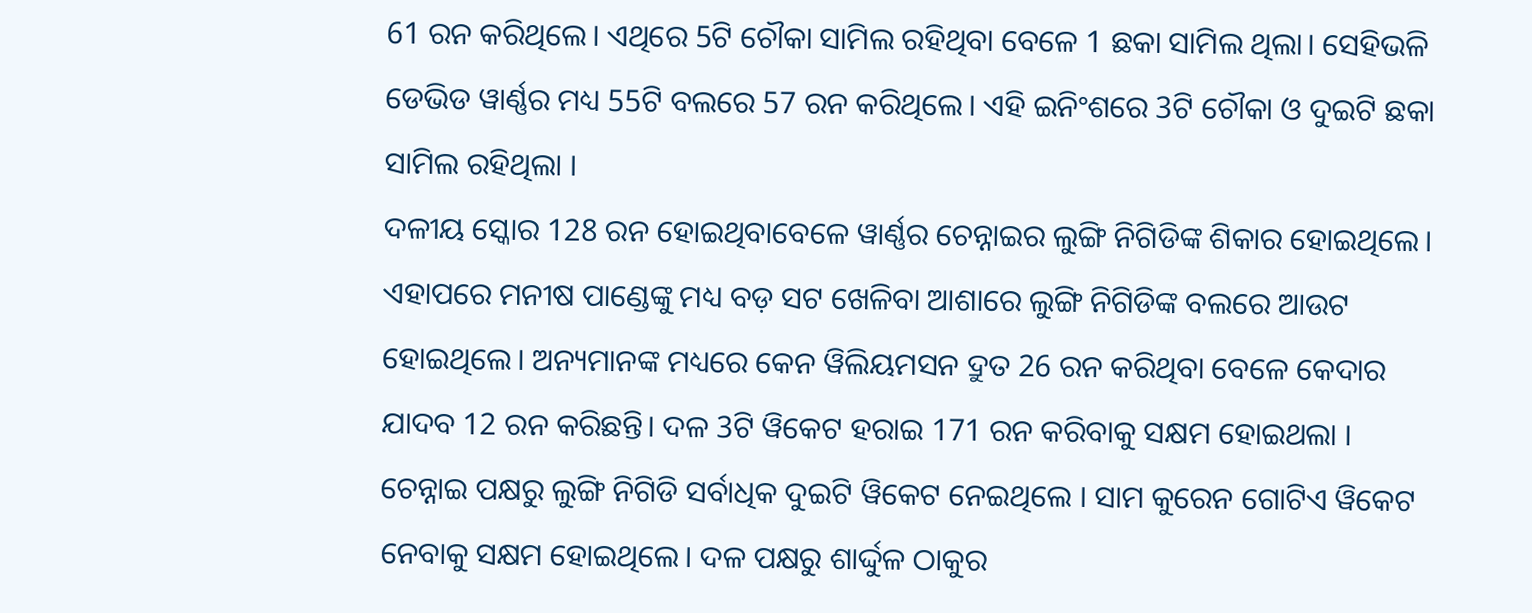61 ରନ କରିଥିଲେ। ଏଥିରେ 5ଟି ଚୌକା ସାମିଲ ରହିଥିବା ବେଳେ 1 ଛକା ସାମିଲ ଥିଲା। ସେହିଭଳି ଡେଭିଡ ୱାର୍ଣ୍ଣର ମଧ୍ୟ 55ଟି ବଲରେ 57 ରନ କରିଥିଲେ। ଏହି ଇନିଂଶରେ 3ଟି ଚୌକା ଓ ଦୁଇଟି ଛକା ସାମିଲ ରହିଥିଲା ।
ଦଳୀୟ ସ୍କୋର 128 ରନ ହୋଇଥିବାବେଳେ ୱାର୍ଣ୍ଣର ଚେନ୍ନାଇର ଲୁଙ୍ଗି ନିଗିଡିଙ୍କ ଶିକାର ହୋଇଥିଲେ। ଏହାପରେ ମନୀଷ ପାଣ୍ଡେଙ୍କୁ ମଧ୍ୟ ବଡ଼ ସଟ ଖେଳିବା ଆଶାରେ ଲୁଙ୍ଗି ନିଗିଡିଙ୍କ ବଲରେ ଆଉଟ ହୋଇଥିଲେ। ଅନ୍ୟମାନଙ୍କ ମଧ୍ୟରେ କେନ ୱିଲିୟମସନ ଦ୍ରୁତ 26 ରନ କରିଥିବା ବେଳେ କେଦାର ଯାଦବ 12 ରନ କରିଛନ୍ତି। ଦଳ 3ଟି ୱିକେଟ ହରାଇ 171 ରନ କରିବାକୁ ସକ୍ଷମ ହୋଇଥଲା ।
ଚେନ୍ନାଇ ପକ୍ଷରୁ ଲୁଙ୍ଗି ନିଗିଡି ସର୍ବାଧିକ ଦୁଇଟି ୱିକେଟ ନେଇଥିଲେ । ସାମ କୁରେନ ଗୋଟିଏ ୱିକେଟ ନେବାକୁ ସକ୍ଷମ ହୋଇଥିଲେ। ଦଳ ପକ୍ଷରୁ ଶାର୍ଦ୍ଦୁଳ ଠାକୁର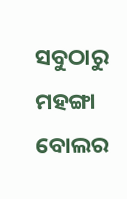ସବୁଠାରୁ ମହଙ୍ଗା ବୋଲର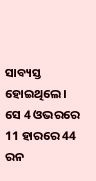ସାବ୍ୟସ୍ତ ହୋଇଥିଲେ। ସେ 4 ଓଭରରେ 11 ହାରରେ 44 ରନ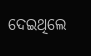ଦେଇଥିଲେ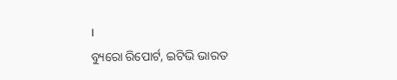।
ବ୍ୟୁରୋ ରିପୋର୍ଟ, ଇଟିଭି ଭାରତ